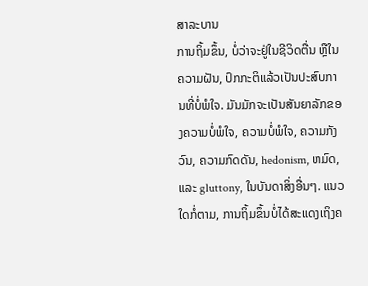ສາລະບານ
ການຖິ້ມຂຶ້ນ, ບໍ່ວ່າຈະຢູ່ໃນຊີວິດຕື່ນ ຫຼືໃນຄວາມຝັນ, ປົກກະຕິແລ້ວເປັນປະສົບການທີ່ບໍ່ພໍໃຈ. ມັນມັກຈະເປັນສັນຍາລັກຂອງຄວາມບໍ່ພໍໃຈ, ຄວາມບໍ່ພໍໃຈ, ຄວາມກັງວົນ, ຄວາມກົດດັນ, hedonism, ຫມົດ, ແລະ gluttony, ໃນບັນດາສິ່ງອື່ນໆ. ແນວໃດກໍ່ຕາມ, ການຖິ້ມຂຶ້ນບໍ່ໄດ້ສະແດງເຖິງຄ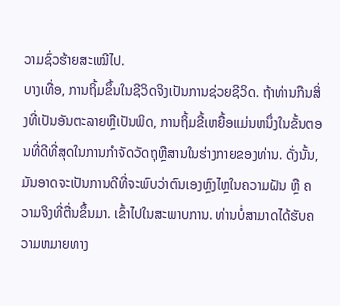ວາມຊົ່ວຮ້າຍສະເໝີໄປ.
ບາງເທື່ອ, ການຖິ້ມຂຶ້ນໃນຊີວິດຈິງເປັນການຊ່ວຍຊີວິດ. ຖ້າທ່ານກືນສິ່ງທີ່ເປັນອັນຕະລາຍຫຼືເປັນພິດ, ການຖິ້ມຂີ້ເຫຍື້ອແມ່ນຫນຶ່ງໃນຂັ້ນຕອນທີ່ດີທີ່ສຸດໃນການກໍາຈັດວັດຖຸຫຼືສານໃນຮ່າງກາຍຂອງທ່ານ. ດັ່ງນັ້ນ, ມັນອາດຈະເປັນການດີທີ່ຈະພົບວ່າຕົນເອງຫຼົງໄຫຼໃນຄວາມຝັນ ຫຼື ຄວາມຈິງທີ່ຕື່ນຂຶ້ນມາ. ເຂົ້າໄປໃນສະພາບການ. ທ່ານບໍ່ສາມາດໄດ້ຮັບຄວາມຫມາຍທາງ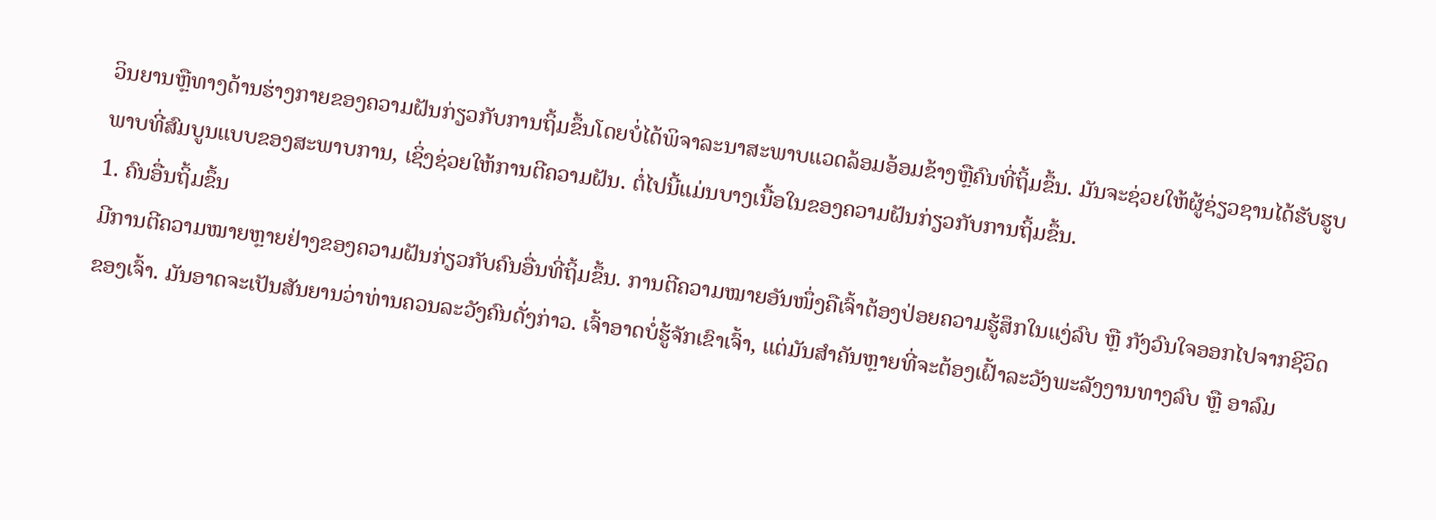ວິນຍານຫຼືທາງດ້ານຮ່າງກາຍຂອງຄວາມຝັນກ່ຽວກັບການຖິ້ມຂຶ້ນໂດຍບໍ່ໄດ້ພິຈາລະນາສະພາບແວດລ້ອມອ້ອມຂ້າງຫຼືຄົນທີ່ຖິ້ມຂຶ້ນ. ມັນຈະຊ່ວຍໃຫ້ຜູ້ຊ່ຽວຊານໄດ້ຮັບຮູບພາບທີ່ສົມບູນແບບຂອງສະພາບການ, ເຊິ່ງຊ່ວຍໃຫ້ການຕີຄວາມຝັນ. ຕໍ່ໄປນີ້ແມ່ນບາງເນື້ອໃນຂອງຄວາມຝັນກ່ຽວກັບການຖິ້ມຂຶ້ນ.
1. ຄົນອື່ນຖິ້ມຂຶ້ນ
ມີການຕີຄວາມໝາຍຫຼາຍຢ່າງຂອງຄວາມຝັນກ່ຽວກັບຄົນອື່ນທີ່ຖິ້ມຂຶ້ນ. ການຕີຄວາມໝາຍອັນໜຶ່ງຄືເຈົ້າຕ້ອງປ່ອຍຄວາມຮູ້ສຶກໃນແງ່ລົບ ຫຼື ກັງວົນໃຈອອກໄປຈາກຊີວິດຂອງເຈົ້າ. ມັນອາດຈະເປັນສັນຍານວ່າທ່ານຄວນລະວັງຄົນດັ່ງກ່າວ. ເຈົ້າອາດບໍ່ຮູ້ຈັກເຂົາເຈົ້າ, ແຕ່ມັນສຳຄັນຫຼາຍທີ່ຈະຕ້ອງເຝົ້າລະວັງພະລັງງານທາງລົບ ຫຼື ອາລົມ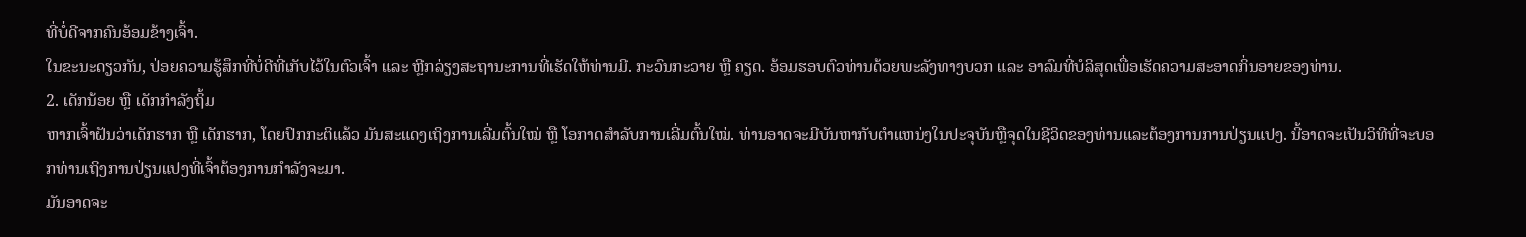ທີ່ບໍ່ດີຈາກຄົນອ້ອມຂ້າງເຈົ້າ.
ໃນຂະນະດຽວກັນ, ປ່ອຍຄວາມຮູ້ສຶກທີ່ບໍ່ດີທີ່ເກັບໄວ້ໃນຕົວເຈົ້າ ແລະ ຫຼີກລ່ຽງສະຖານະການທີ່ເຮັດໃຫ້ທ່ານມີ. ກະວົນກະວາຍ ຫຼື ຄຽດ. ອ້ອມຮອບຕົວທ່ານດ້ວຍພະລັງທາງບວກ ແລະ ອາລົມທີ່ບໍລິສຸດເພື່ອເຮັດຄວາມສະອາດກິ່ນອາຍຂອງທ່ານ.
2. ເດັກນ້ອຍ ຫຼື ເດັກກຳລັງຖິ້ມ
ຫາກເຈົ້າຝັນວ່າເດັກຮາກ ຫຼື ເດັກຮາກ, ໂດຍປົກກະຕິແລ້ວ ມັນສະແດງເຖິງການເລີ່ມຕົ້ນໃໝ່ ຫຼື ໂອກາດສຳລັບການເລີ່ມຕົ້ນໃໝ່. ທ່ານອາດຈະມີບັນຫາກັບຕໍາແຫນ່ງໃນປະຈຸບັນຫຼືຈຸດໃນຊີວິດຂອງທ່ານແລະຕ້ອງການການປ່ຽນແປງ. ນີ້ອາດຈະເປັນວິທີທີ່ຈະບອກທ່ານເຖິງການປ່ຽນແປງທີ່ເຈົ້າຕ້ອງການກຳລັງຈະມາ.
ມັນອາດຈະ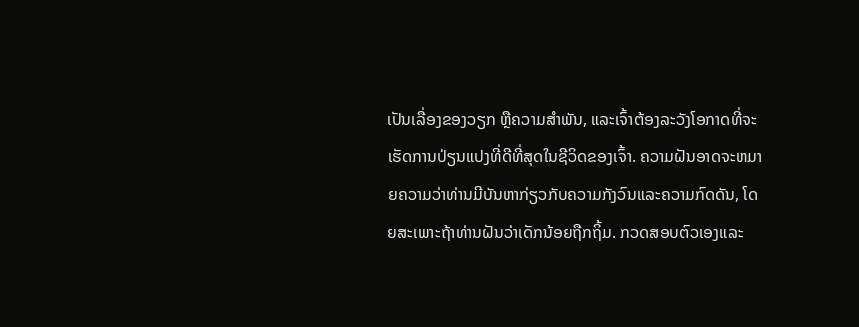ເປັນເລື່ອງຂອງວຽກ ຫຼືຄວາມສຳພັນ, ແລະເຈົ້າຕ້ອງລະວັງໂອກາດທີ່ຈະເຮັດການປ່ຽນແປງທີ່ດີທີ່ສຸດໃນຊີວິດຂອງເຈົ້າ. ຄວາມຝັນອາດຈະຫມາຍຄວາມວ່າທ່ານມີບັນຫາກ່ຽວກັບຄວາມກັງວົນແລະຄວາມກົດດັນ, ໂດຍສະເພາະຖ້າທ່ານຝັນວ່າເດັກນ້ອຍຖືກຖິ້ມ. ກວດສອບຕົວເອງແລະ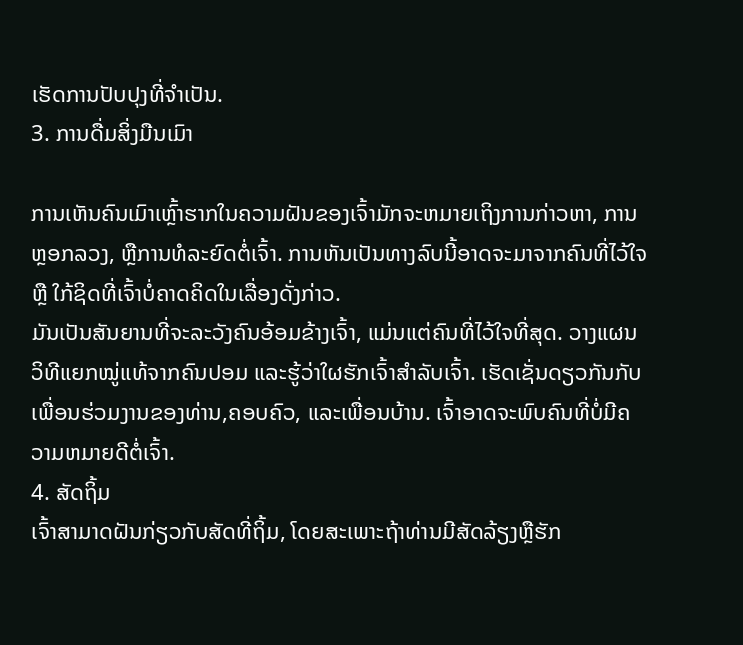ເຮັດການປັບປຸງທີ່ຈໍາເປັນ.
3. ການດື່ມສິ່ງມືນເມົາ

ການເຫັນຄົນເມົາເຫຼົ້າຮາກໃນຄວາມຝັນຂອງເຈົ້າມັກຈະຫມາຍເຖິງການກ່າວຫາ, ການຫຼອກລວງ, ຫຼືການທໍລະຍົດຕໍ່ເຈົ້າ. ການຫັນເປັນທາງລົບນີ້ອາດຈະມາຈາກຄົນທີ່ໄວ້ໃຈ ຫຼື ໃກ້ຊິດທີ່ເຈົ້າບໍ່ຄາດຄິດໃນເລື່ອງດັ່ງກ່າວ.
ມັນເປັນສັນຍານທີ່ຈະລະວັງຄົນອ້ອມຂ້າງເຈົ້າ, ແມ່ນແຕ່ຄົນທີ່ໄວ້ໃຈທີ່ສຸດ. ວາງແຜນວິທີແຍກໝູ່ແທ້ຈາກຄົນປອມ ແລະຮູ້ວ່າໃຜຮັກເຈົ້າສຳລັບເຈົ້າ. ເຮັດເຊັ່ນດຽວກັນກັບເພື່ອນຮ່ວມງານຂອງທ່ານ,ຄອບຄົວ, ແລະເພື່ອນບ້ານ. ເຈົ້າອາດຈະພົບຄົນທີ່ບໍ່ມີຄວາມຫມາຍດີຕໍ່ເຈົ້າ.
4. ສັດຖິ້ມ
ເຈົ້າສາມາດຝັນກ່ຽວກັບສັດທີ່ຖິ້ມ, ໂດຍສະເພາະຖ້າທ່ານມີສັດລ້ຽງຫຼືຮັກ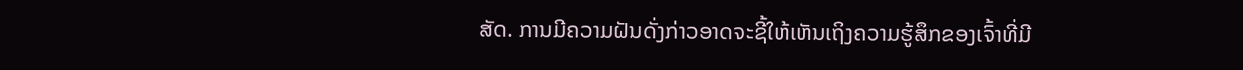ສັດ. ການມີຄວາມຝັນດັ່ງກ່າວອາດຈະຊີ້ໃຫ້ເຫັນເຖິງຄວາມຮູ້ສຶກຂອງເຈົ້າທີ່ມີ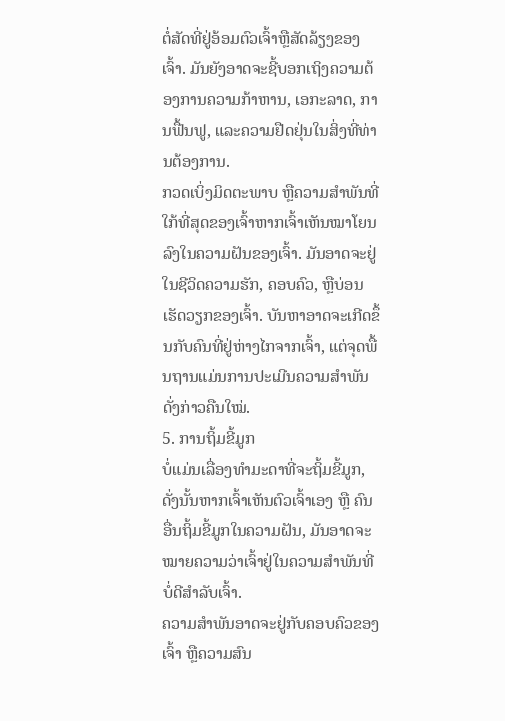ຕໍ່ສັດທີ່ຢູ່ອ້ອມຕົວເຈົ້າຫຼືສັດລ້ຽງຂອງເຈົ້າ. ມັນຍັງອາດຈະຊີ້ບອກເຖິງຄວາມຕ້ອງການຄວາມກ້າຫານ, ເອກະລາດ, ການຟື້ນຟູ, ແລະຄວາມຢືດຢຸ່ນໃນສິ່ງທີ່ທ່ານຕ້ອງການ.
ກວດເບິ່ງມິດຕະພາບ ຫຼືຄວາມສຳພັນທີ່ໃກ້ທີ່ສຸດຂອງເຈົ້າຫາກເຈົ້າເຫັນໝາໂຍນລົງໃນຄວາມຝັນຂອງເຈົ້າ. ມັນອາດຈະຢູ່ໃນຊີວິດຄວາມຮັກ, ຄອບຄົວ, ຫຼືບ່ອນເຮັດວຽກຂອງເຈົ້າ. ບັນຫາອາດຈະເກີດຂຶ້ນກັບຄົນທີ່ຢູ່ຫ່າງໄກຈາກເຈົ້າ, ແຕ່ຈຸດພື້ນຖານແມ່ນການປະເມີນຄວາມສຳພັນດັ່ງກ່າວຄືນໃໝ່.
5. ການຖິ້ມຂີ້ມູກ
ບໍ່ແມ່ນເລື່ອງທຳມະດາທີ່ຈະຖິ້ມຂີ້ມູກ, ດັ່ງນັ້ນຫາກເຈົ້າເຫັນຕົວເຈົ້າເອງ ຫຼື ຄົນອື່ນຖິ້ມຂີ້ມູກໃນຄວາມຝັນ, ມັນອາດຈະໝາຍຄວາມວ່າເຈົ້າຢູ່ໃນຄວາມສຳພັນທີ່ບໍ່ດີສຳລັບເຈົ້າ.
ຄວາມສຳພັນອາດຈະຢູ່ກັບຄອບຄົວຂອງເຈົ້າ ຫຼືຄວາມສົນ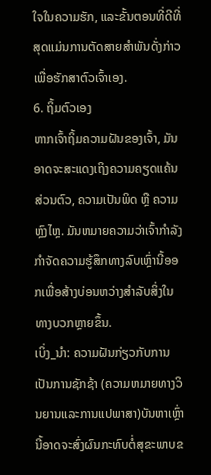ໃຈໃນຄວາມຮັກ, ແລະຂັ້ນຕອນທີ່ດີທີ່ສຸດແມ່ນການຕັດສາຍສຳພັນດັ່ງກ່າວເພື່ອຮັກສາຕົວເຈົ້າເອງ.
6. ຖິ້ມຕົວເອງ
ຫາກເຈົ້າຖິ້ມຄວາມຝັນຂອງເຈົ້າ, ມັນອາດຈະສະແດງເຖິງຄວາມຄຽດແຄ້ນສ່ວນຕົວ, ຄວາມເປັນພິດ ຫຼື ຄວາມຫຼົງໄຫຼ. ມັນຫມາຍຄວາມວ່າເຈົ້າກໍາລັງກໍາຈັດຄວາມຮູ້ສຶກທາງລົບເຫຼົ່ານີ້ອອກເພື່ອສ້າງບ່ອນຫວ່າງສໍາລັບສິ່ງໃນທາງບວກຫຼາຍຂຶ້ນ.
ເບິ່ງ_ນຳ: ຄວາມຝັນກ່ຽວກັບການເປັນການຊັກຊ້າ (ຄວາມຫມາຍທາງວິນຍານແລະການແປພາສາ)ບັນຫາເຫຼົ່ານີ້ອາດຈະສົ່ງຜົນກະທົບຕໍ່ສຸຂະພາບຂ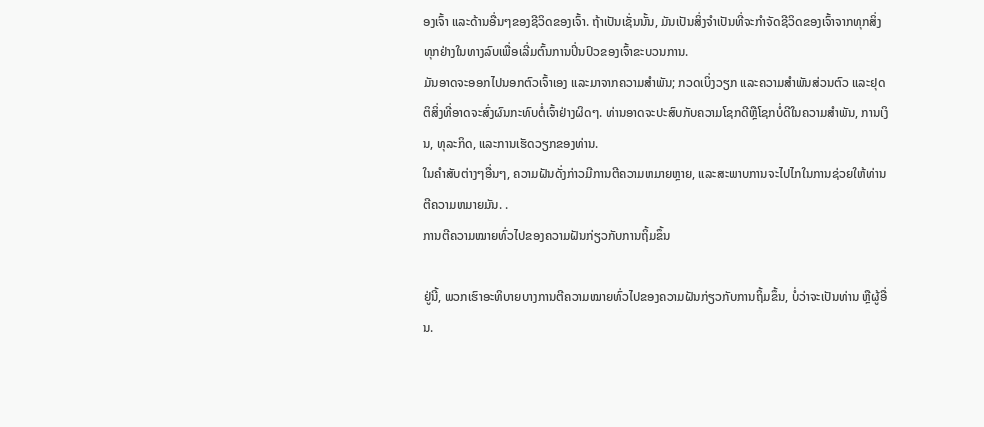ອງເຈົ້າ ແລະດ້ານອື່ນໆຂອງຊີວິດຂອງເຈົ້າ. ຖ້າເປັນເຊັ່ນນັ້ນ, ມັນເປັນສິ່ງຈໍາເປັນທີ່ຈະກໍາຈັດຊີວິດຂອງເຈົ້າຈາກທຸກສິ່ງທຸກຢ່າງໃນທາງລົບເພື່ອເລີ່ມຕົ້ນການປິ່ນປົວຂອງເຈົ້າຂະບວນການ.
ມັນອາດຈະອອກໄປນອກຕົວເຈົ້າເອງ ແລະມາຈາກຄວາມສຳພັນ; ກວດເບິ່ງວຽກ ແລະຄວາມສໍາພັນສ່ວນຕົວ ແລະຢຸດຕິສິ່ງທີ່ອາດຈະສົ່ງຜົນກະທົບຕໍ່ເຈົ້າຢ່າງຜິດໆ. ທ່ານອາດຈະປະສົບກັບຄວາມໂຊກດີຫຼືໂຊກບໍ່ດີໃນຄວາມສໍາພັນ, ການເງິນ, ທຸລະກິດ, ແລະການເຮັດວຽກຂອງທ່ານ.
ໃນຄໍາສັບຕ່າງໆອື່ນໆ, ຄວາມຝັນດັ່ງກ່າວມີການຕີຄວາມຫມາຍຫຼາຍ, ແລະສະພາບການຈະໄປໄກໃນການຊ່ວຍໃຫ້ທ່ານຕີຄວາມຫມາຍມັນ. .
ການຕີຄວາມໝາຍທົ່ວໄປຂອງຄວາມຝັນກ່ຽວກັບການຖິ້ມຂຶ້ນ

ຢູ່ນີ້, ພວກເຮົາອະທິບາຍບາງການຕີຄວາມໝາຍທົ່ວໄປຂອງຄວາມຝັນກ່ຽວກັບການຖິ້ມຂຶ້ນ, ບໍ່ວ່າຈະເປັນທ່ານ ຫຼືຜູ້ອື່ນ.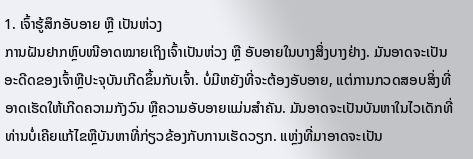1. ເຈົ້າຮູ້ສຶກອັບອາຍ ຫຼື ເປັນຫ່ວງ
ການຝັນຢາກຫຼົບໜີອາດໝາຍເຖິງເຈົ້າເປັນຫ່ວງ ຫຼື ອັບອາຍໃນບາງສິ່ງບາງຢ່າງ. ມັນອາດຈະເປັນອະດີດຂອງເຈົ້າຫຼືປະຈຸບັນເກີດຂຶ້ນກັບເຈົ້າ. ບໍ່ມີຫຍັງທີ່ຈະຕ້ອງອັບອາຍ, ແຕ່ການກວດສອບສິ່ງທີ່ອາດເຮັດໃຫ້ເກີດຄວາມກັງວົນ ຫຼືຄວາມອັບອາຍແມ່ນສໍາຄັນ. ມັນອາດຈະເປັນບັນຫາໃນໄວເດັກທີ່ທ່ານບໍ່ເຄີຍແກ້ໄຂຫຼືບັນຫາທີ່ກ່ຽວຂ້ອງກັບການເຮັດວຽກ. ແຫຼ່ງທີ່ມາອາດຈະເປັນ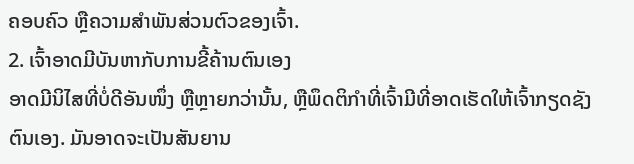ຄອບຄົວ ຫຼືຄວາມສຳພັນສ່ວນຕົວຂອງເຈົ້າ.
2. ເຈົ້າອາດມີບັນຫາກັບການຂີ້ຄ້ານຕົນເອງ
ອາດມີນິໄສທີ່ບໍ່ດີອັນໜຶ່ງ ຫຼືຫຼາຍກວ່ານັ້ນ, ຫຼືພຶດຕິກໍາທີ່ເຈົ້າມີທີ່ອາດເຮັດໃຫ້ເຈົ້າກຽດຊັງຕົນເອງ. ມັນອາດຈະເປັນສັນຍານ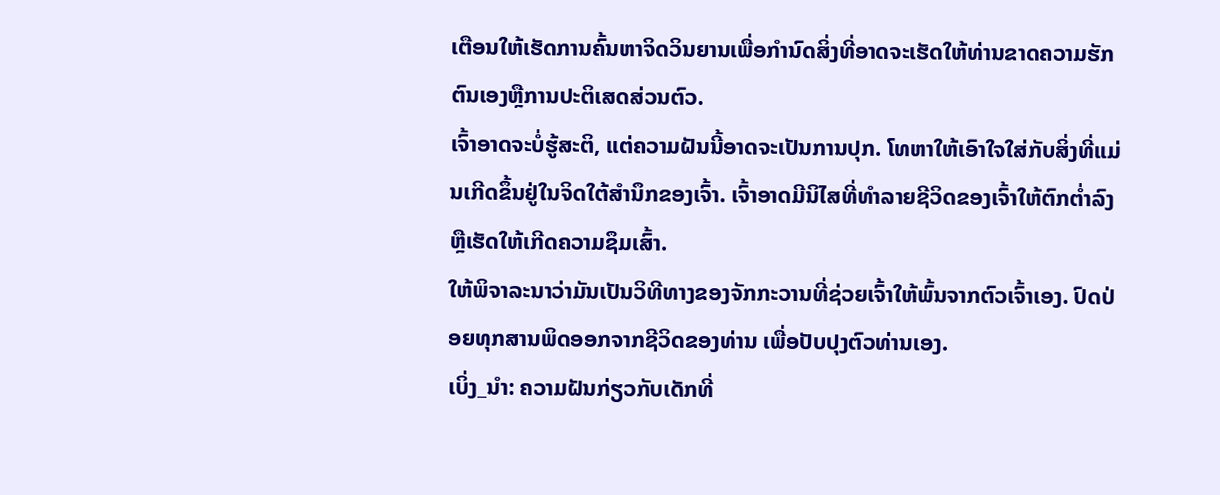ເຕືອນໃຫ້ເຮັດການຄົ້ນຫາຈິດວິນຍານເພື່ອກໍານົດສິ່ງທີ່ອາດຈະເຮັດໃຫ້ທ່ານຂາດຄວາມຮັກຕົນເອງຫຼືການປະຕິເສດສ່ວນຕົວ.
ເຈົ້າອາດຈະບໍ່ຮູ້ສະຕິ, ແຕ່ຄວາມຝັນນີ້ອາດຈະເປັນການປຸກ. ໂທຫາໃຫ້ເອົາໃຈໃສ່ກັບສິ່ງທີ່ແມ່ນເກີດຂຶ້ນຢູ່ໃນຈິດໃຕ້ສໍານຶກຂອງເຈົ້າ. ເຈົ້າອາດມີນິໄສທີ່ທຳລາຍຊີວິດຂອງເຈົ້າໃຫ້ຕົກຕໍ່າລົງ ຫຼືເຮັດໃຫ້ເກີດຄວາມຊຶມເສົ້າ.
ໃຫ້ພິຈາລະນາວ່າມັນເປັນວິທີທາງຂອງຈັກກະວານທີ່ຊ່ວຍເຈົ້າໃຫ້ພົ້ນຈາກຕົວເຈົ້າເອງ. ປົດປ່ອຍທຸກສານພິດອອກຈາກຊີວິດຂອງທ່ານ ເພື່ອປັບປຸງຕົວທ່ານເອງ.
ເບິ່ງ_ນຳ: ຄວາມຝັນກ່ຽວກັບເດັກທີ່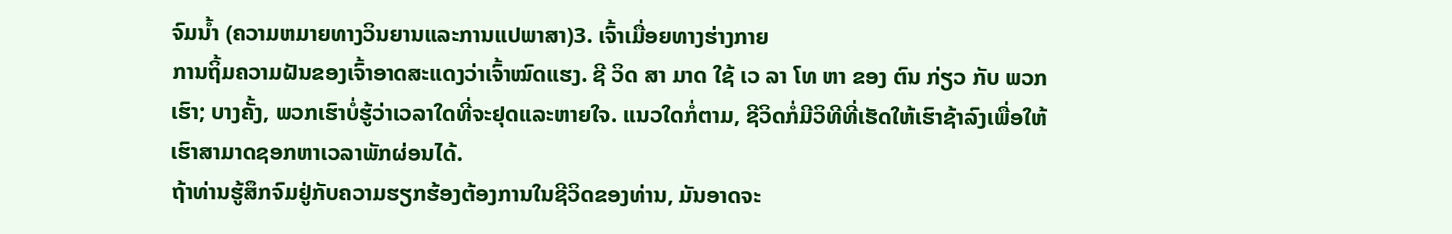ຈົມນໍ້າ (ຄວາມຫມາຍທາງວິນຍານແລະການແປພາສາ)3. ເຈົ້າເມື່ອຍທາງຮ່າງກາຍ
ການຖິ້ມຄວາມຝັນຂອງເຈົ້າອາດສະແດງວ່າເຈົ້າໝົດແຮງ. ຊີ ວິດ ສາ ມາດ ໃຊ້ ເວ ລາ ໂທ ຫາ ຂອງ ຕົນ ກ່ຽວ ກັບ ພວກ ເຮົາ; ບາງຄັ້ງ, ພວກເຮົາບໍ່ຮູ້ວ່າເວລາໃດທີ່ຈະຢຸດແລະຫາຍໃຈ. ແນວໃດກໍ່ຕາມ, ຊີວິດກໍ່ມີວິທີທີ່ເຮັດໃຫ້ເຮົາຊ້າລົງເພື່ອໃຫ້ເຮົາສາມາດຊອກຫາເວລາພັກຜ່ອນໄດ້.
ຖ້າທ່ານຮູ້ສຶກຈົມຢູ່ກັບຄວາມຮຽກຮ້ອງຕ້ອງການໃນຊີວິດຂອງທ່ານ, ມັນອາດຈະ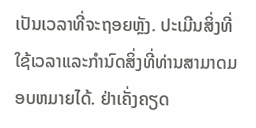ເປັນເວລາທີ່ຈະຖອຍຫຼັງ. ປະເມີນສິ່ງທີ່ໃຊ້ເວລາແລະກໍານົດສິ່ງທີ່ທ່ານສາມາດມອບຫມາຍໄດ້. ຢ່າເຄັ່ງຄຽດ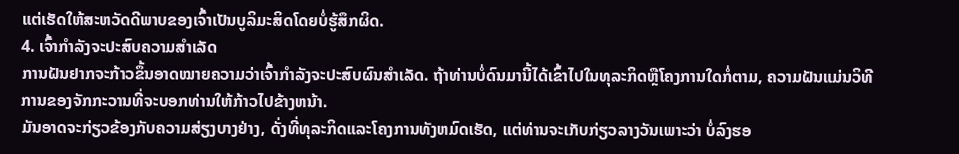ແຕ່ເຮັດໃຫ້ສະຫວັດດີພາບຂອງເຈົ້າເປັນບູລິມະສິດໂດຍບໍ່ຮູ້ສຶກຜິດ.
4. ເຈົ້າກຳລັງຈະປະສົບຄວາມສຳເລັດ
ການຝັນຢາກຈະກ້າວຂຶ້ນອາດໝາຍຄວາມວ່າເຈົ້າກຳລັງຈະປະສົບຜົນສຳເລັດ. ຖ້າທ່ານບໍ່ດົນມານີ້ໄດ້ເຂົ້າໄປໃນທຸລະກິດຫຼືໂຄງການໃດກໍ່ຕາມ, ຄວາມຝັນແມ່ນວິທີການຂອງຈັກກະວານທີ່ຈະບອກທ່ານໃຫ້ກ້າວໄປຂ້າງຫນ້າ.
ມັນອາດຈະກ່ຽວຂ້ອງກັບຄວາມສ່ຽງບາງຢ່າງ, ດັ່ງທີ່ທຸລະກິດແລະໂຄງການທັງຫມົດເຮັດ, ແຕ່ທ່ານຈະເກັບກ່ຽວລາງວັນເພາະວ່າ ບໍ່ລົງຮອ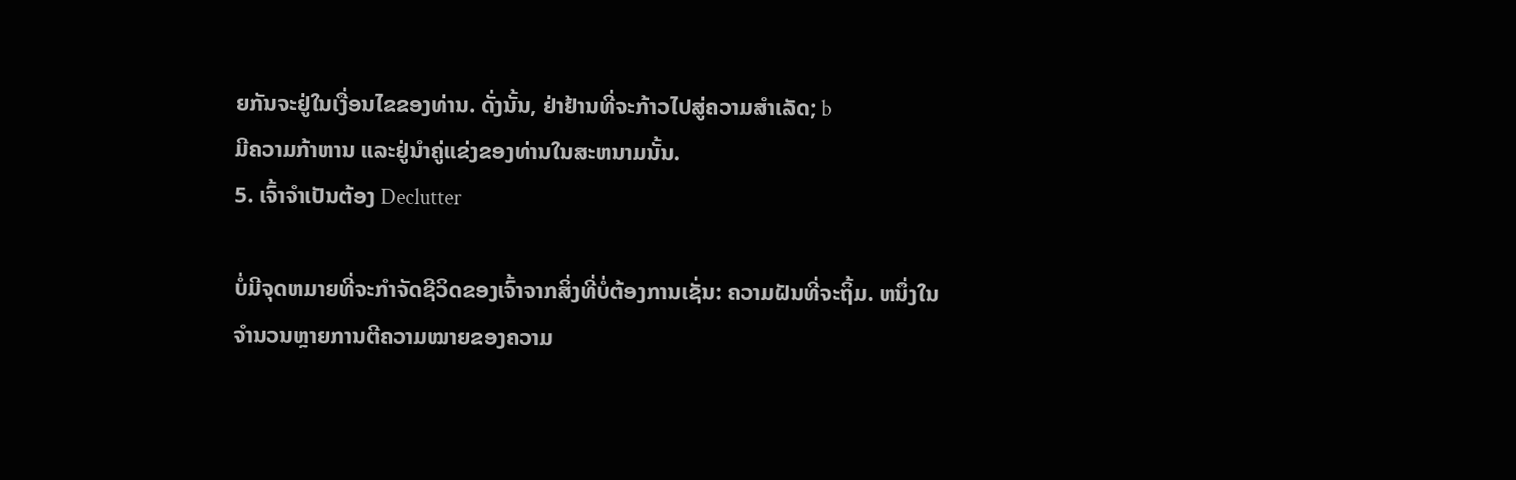ຍກັນຈະຢູ່ໃນເງື່ອນໄຂຂອງທ່ານ. ດັ່ງນັ້ນ, ຢ່າຢ້ານທີ່ຈະກ້າວໄປສູ່ຄວາມສຳເລັດ; b
ມີຄວາມກ້າຫານ ແລະຢູ່ນຳຄູ່ແຂ່ງຂອງທ່ານໃນສະຫນາມນັ້ນ.
5. ເຈົ້າຈໍາເປັນຕ້ອງ Declutter

ບໍ່ມີຈຸດຫມາຍທີ່ຈະກໍາຈັດຊີວິດຂອງເຈົ້າຈາກສິ່ງທີ່ບໍ່ຕ້ອງການເຊັ່ນ: ຄວາມຝັນທີ່ຈະຖິ້ມ. ຫນຶ່ງໃນຈໍານວນຫຼາຍການຕີຄວາມໝາຍຂອງຄວາມ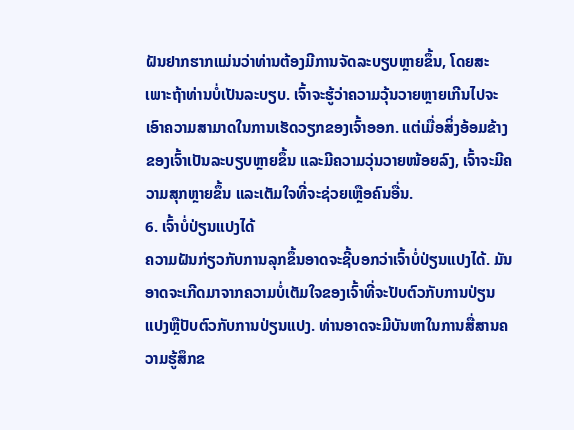ຝັນຢາກຮາກແມ່ນວ່າທ່ານຕ້ອງມີການຈັດລະບຽບຫຼາຍຂຶ້ນ, ໂດຍສະເພາະຖ້າທ່ານບໍ່ເປັນລະບຽບ. ເຈົ້າຈະຮູ້ວ່າຄວາມວຸ້ນວາຍຫຼາຍເກີນໄປຈະເອົາຄວາມສາມາດໃນການເຮັດວຽກຂອງເຈົ້າອອກ. ແຕ່ເມື່ອສິ່ງອ້ອມຂ້າງຂອງເຈົ້າເປັນລະບຽບຫຼາຍຂຶ້ນ ແລະມີຄວາມວຸ່ນວາຍໜ້ອຍລົງ, ເຈົ້າຈະມີຄວາມສຸກຫຼາຍຂຶ້ນ ແລະເຕັມໃຈທີ່ຈະຊ່ວຍເຫຼືອຄົນອື່ນ.
6. ເຈົ້າບໍ່ປ່ຽນແປງໄດ້
ຄວາມຝັນກ່ຽວກັບການລຸກຂຶ້ນອາດຈະຊີ້ບອກວ່າເຈົ້າບໍ່ປ່ຽນແປງໄດ້. ມັນອາດຈະເກີດມາຈາກຄວາມບໍ່ເຕັມໃຈຂອງເຈົ້າທີ່ຈະປັບຕົວກັບການປ່ຽນແປງຫຼືປັບຕົວກັບການປ່ຽນແປງ. ທ່ານອາດຈະມີບັນຫາໃນການສື່ສານຄວາມຮູ້ສຶກຂ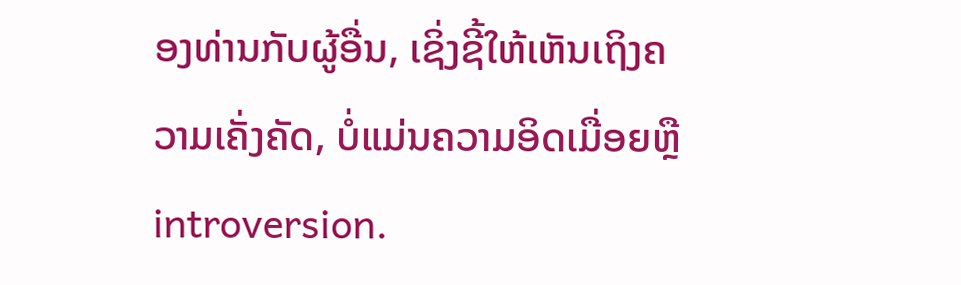ອງທ່ານກັບຜູ້ອື່ນ, ເຊິ່ງຊີ້ໃຫ້ເຫັນເຖິງຄວາມເຄັ່ງຄັດ, ບໍ່ແມ່ນຄວາມອິດເມື່ອຍຫຼື introversion.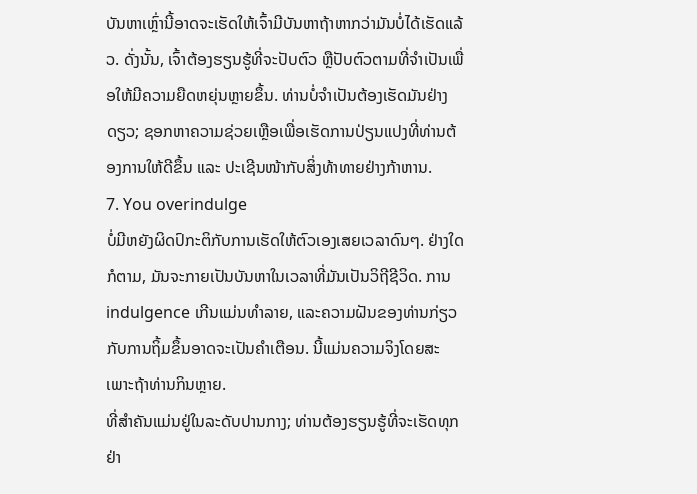ບັນຫາເຫຼົ່ານີ້ອາດຈະເຮັດໃຫ້ເຈົ້າມີບັນຫາຖ້າຫາກວ່າມັນບໍ່ໄດ້ເຮັດແລ້ວ. ດັ່ງນັ້ນ, ເຈົ້າຕ້ອງຮຽນຮູ້ທີ່ຈະປັບຕົວ ຫຼືປັບຕົວຕາມທີ່ຈຳເປັນເພື່ອໃຫ້ມີຄວາມຍືດຫຍຸ່ນຫຼາຍຂຶ້ນ. ທ່ານບໍ່ຈໍາເປັນຕ້ອງເຮັດມັນຢ່າງດຽວ; ຊອກຫາຄວາມຊ່ວຍເຫຼືອເພື່ອເຮັດການປ່ຽນແປງທີ່ທ່ານຕ້ອງການໃຫ້ດີຂຶ້ນ ແລະ ປະເຊີນໜ້າກັບສິ່ງທ້າທາຍຢ່າງກ້າຫານ.
7. You overindulge
ບໍ່ມີຫຍັງຜິດປົກະຕິກັບການເຮັດໃຫ້ຕົວເອງເສຍເວລາດົນໆ. ຢ່າງໃດກໍຕາມ, ມັນຈະກາຍເປັນບັນຫາໃນເວລາທີ່ມັນເປັນວິຖີຊີວິດ. ການ indulgence ເກີນແມ່ນທໍາລາຍ, ແລະຄວາມຝັນຂອງທ່ານກ່ຽວກັບການຖິ້ມຂຶ້ນອາດຈະເປັນຄໍາເຕືອນ. ນີ້ແມ່ນຄວາມຈິງໂດຍສະເພາະຖ້າທ່ານກິນຫຼາຍ.
ທີ່ສໍາຄັນແມ່ນຢູ່ໃນລະດັບປານກາງ; ທ່ານຕ້ອງຮຽນຮູ້ທີ່ຈະເຮັດທຸກຢ່າ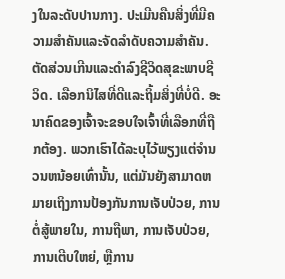ງໃນລະດັບປານກາງ. ປະເມີນຄືນສິ່ງທີ່ມີຄວາມສໍາຄັນແລະຈັດລໍາດັບຄວາມສໍາຄັນ. ຕັດສ່ວນເກີນແລະດໍາລົງຊີວິດສຸຂະພາບຊີວິດ. ເລືອກນິໄສທີ່ດີແລະຖິ້ມສິ່ງທີ່ບໍ່ດີ. ອະນາຄົດຂອງເຈົ້າຈະຂອບໃຈເຈົ້າທີ່ເລືອກທີ່ຖືກຕ້ອງ. ພວກເຮົາໄດ້ລະບຸໄວ້ພຽງແຕ່ຈໍານວນຫນ້ອຍເທົ່ານັ້ນ, ແຕ່ມັນຍັງສາມາດຫມາຍເຖິງການປ້ອງກັນການເຈັບປ່ວຍ, ການຕໍ່ສູ້ພາຍໃນ, ການຖືພາ, ການເຈັບປ່ວຍ, ການເຕີບໃຫຍ່, ຫຼືການ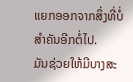ແຍກອອກຈາກສິ່ງທີ່ບໍ່ສໍາຄັນອີກຕໍ່ໄປ.
ມັນຊ່ວຍໃຫ້ມີບາງສະ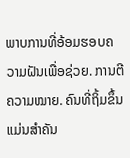ພາບການທີ່ອ້ອມຮອບຄວາມຝັນເພື່ອຊ່ວຍ. ການຕີຄວາມໝາຍ. ຄົນທີ່ຖິ້ມຂຶ້ນແມ່ນສໍາຄັນ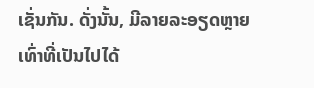ເຊັ່ນກັນ. ດັ່ງນັ້ນ, ມີລາຍລະອຽດຫຼາຍເທົ່າທີ່ເປັນໄປໄດ້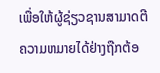ເພື່ອໃຫ້ຜູ້ຊ່ຽວຊານສາມາດຕີຄວາມຫມາຍໄດ້ຢ່າງຖືກຕ້ອ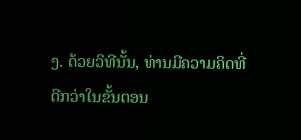ງ. ດ້ວຍວິທີນັ້ນ, ທ່ານມີຄວາມຄິດທີ່ດີກວ່າໃນຂັ້ນຕອນ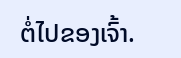ຕໍ່ໄປຂອງເຈົ້າ.